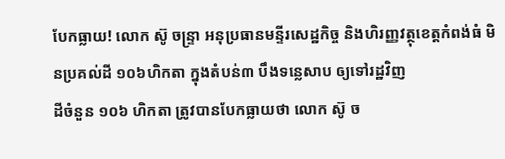បែកធ្លាយ! លោក ស៊ូ ចន្រ្ទា អនុប្រធានមន្ទីរសេដ្ឋកិច្ច និងហិរញ្ញវត្ថុខេត្តកំពង់ធំ មិនប្រគល់ដី ១០៦ហិកតា ក្នុងតំបន់៣ បឹងទន្លេសាប ឲ្យទៅរដ្ឋវិញ
ដីចំនួន ១០៦ ហិកតា ត្រូវបានបែកធ្លាយថា លោក ស៊ូ ច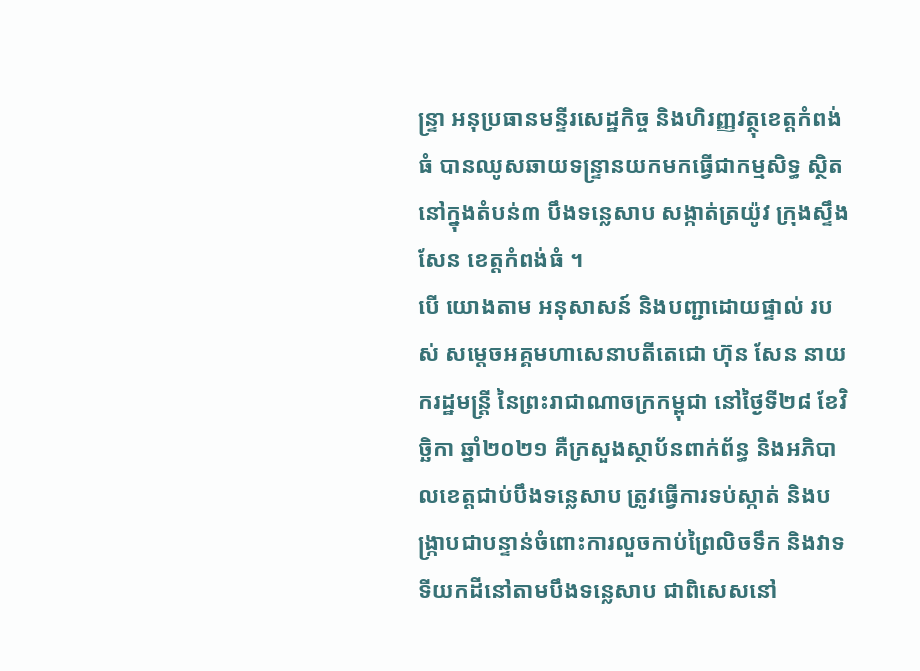ន្រ្ទា អនុប្រធានមន្ទីរសេដ្ឋកិច្ច និងហិរញ្ញវត្ថុខេត្តកំពង់ធំ បានឈូសឆាយទន្រ្ទានយកមកធ្វើជាកម្មសិទ្ធ ស្ថិតនៅក្នុងតំបន់៣ បឹងទន្លេសាប សង្កាត់ត្រយ៉ូវ ក្រុងស្ទឹងសែន ខេត្តកំពង់ធំ ។
បើ យោងតាម អនុសាសន៍ និងបញ្ជាដោយផ្ទាល់ របស់ សម្តេចអគ្គមហាសេនាបតីតេជោ ហ៊ុន សែន នាយករដ្ឋមន្រ្តី នៃព្រះរាជាណាចក្រកម្ពុជា នៅថ្ងៃទី២៨ ខែវិច្ឆិកា ឆ្នាំ២០២១ គឺក្រសួងស្ថាប័នពាក់ព័ន្ធ និងអភិបាលខេត្តជាប់បឹងទន្លេសាប ត្រូវធ្វើការទប់ស្កាត់ និងបង្រ្កាបជាបន្ទាន់ចំពោះការលួចកាប់ព្រៃលិចទឹក និងវាទទីយកដីនៅតាមបឹងទន្លេសាប ជាពិសេសនៅ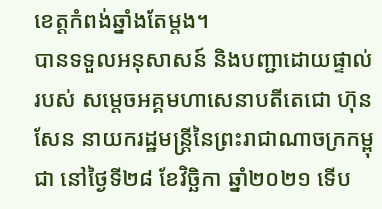ខេត្តកំពង់ឆ្នាំងតែម្តង។
បានទទួលអនុសាសន៍ និងបញ្ជាដោយផ្ទាល់ របស់ សម្តេចអគ្គមហាសេនាបតីតេជោ ហ៊ុន សែន នាយករដ្ឋមន្រ្តីនៃព្រះរាជាណាចក្រកម្ពុជា នៅថ្ងៃទី២៨ ខែវិច្ឆិកា ឆ្នាំ២០២១ ទើប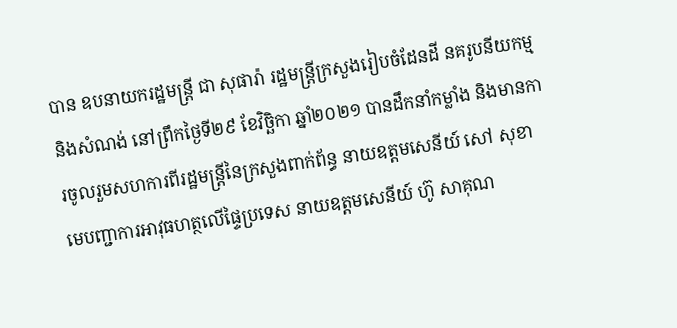បាន ឧបនាយករដ្ឋមន្រ្តី ជា សុផារ៉ា រដ្ឋមន្រ្តីក្រសួងរៀបចំដែនដី នគរូបនីយកម្ម និងសំណង់ នៅព្រឹកថ្ងៃទី២៩ ខែវិច្ឆិកា ឆ្នាំ២០២១ បានដឹកនាំកម្លាំង និងមានការចូលរួមសហការពីរដ្ឋមន្រ្តីនៃក្រសួងពាក់ព័ន្ធ នាយឧត្តមសេនីយ៍ សៅ សុខា មេបញ្ជាការអាវុធហត្ថលើផ្ទៃប្រទេស នាយឧត្តមសេនីយ៍ ហ៊ូ សាគុណ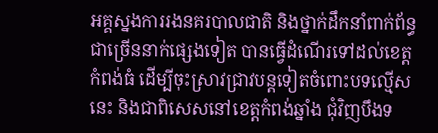អគ្គស្នងការរងនគរបាលជាតិ និងថ្នាក់ដឹកនាំពាក់ព័ន្ធជាច្រើននាក់ផ្សេងទៀត បានធ្វើដំណើរទៅដល់ខេត្តកំពង់ធំ ដើម្បីចុះស្រាវជ្រាវបន្តទៀតចំពោះបទល្មើសនេះ និងជាពិសេសនៅខេត្តកំពង់ឆ្នាំង ជុំវិញបឹងទ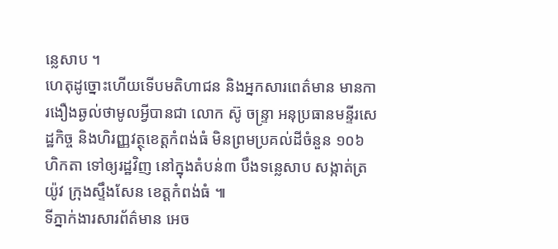ន្លេសាប ។
ហេតុដូច្នោះហើយទើបមតិហាជន និងអ្នកសារពេត៌មាន មានការងឿងឆ្ងល់ថាមូលអ្វីបានជា លោក ស៊ូ ចន្រ្ទា អនុប្រធានមន្ទីរសេដ្ឋកិច្ច និងហិរញ្ញវត្ថុខេត្តកំពង់ធំ មិនព្រមប្រគល់ដីចំនួន ១០៦ ហិកតា ទៅឲ្យរដ្ឋវិញ នៅក្នុងតំបន់៣ បឹងទន្លេសាប សង្កាត់ត្រយ៉ូវ ក្រុងស្ទឹងសែន ខេត្តកំពង់ធំ ៕
ទីភ្នាក់ងារសារព័ត៌មាន អេច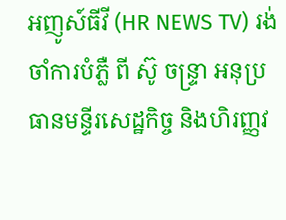អញូស៍ធីវី (HR NEWS TV) រង់ចាំការបំភ្លឺ ពី ស៊ូ ចន្រ្ទា អនុប្រធានមន្ទីរសេដ្ឋកិច្ច និងហិរញ្ញវ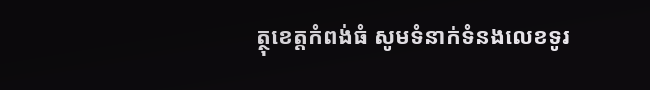ត្ថុខេត្តកំពង់ធំ សូមទំនាក់ទំនងលេខទូរ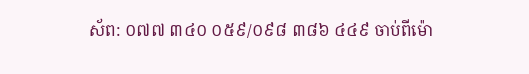ស័ព: ០៧៧ ៣៤០ ០៥៩/០៩៨ ៣៨៦ ៤៤៩ ចាប់ពីម៉ោ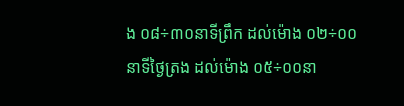ង ០៨÷៣០នាទីព្រឹក ដល់ម៉ោង ០២÷០០នាទីថ្ងៃត្រង ដល់ម៉ោង ០៥÷០០នា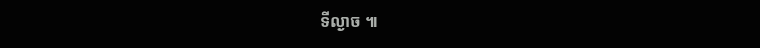ទីល្ងាច ៕